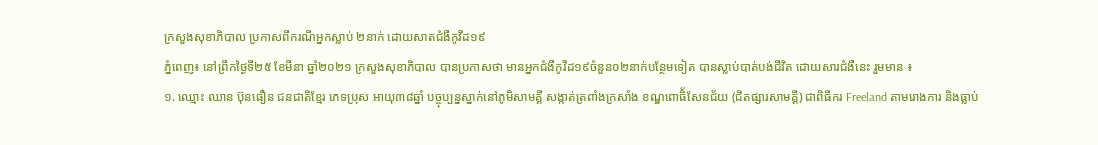ក្រសួងសុខាភិបាល ប្រកាសពីករណីអ្នកស្លាប់ ២នាក់ ដោយសាតជំងឺកូវីដ១៩
ភ្នំពេញ៖ នៅព្រឹកថ្ងៃទី២៥ ខែមីនា ឆ្នាំ២០២១ ក្រសួងសុខាភិបាល បានប្រកាសថា មានអ្នកជំងឺកូវីដ១៩ចំនួន០២នាក់បន្ថែមទៀត បានស្លាប់បាត់បង់ជីវិត ដោយសារជំងឺនេះ រួមមាន ៖
១. ឈ្មោះ ឈាន ប៊ុនធឿន ជនជាតិខ្មែរ ភេទប្រុស អាយុ៣៨ឆ្នាំ បច្ចុប្បន្នស្នាក់នៅភូមិសាមគ្គី សង្កាត់ត្រពាំងក្រសាំង ខណ្ឌពោធិ័សែនជ័យ (ជិតផ្សារសាមគ្គី) ជាពិធីករ Freeland តាមរោងការ និងធ្លាប់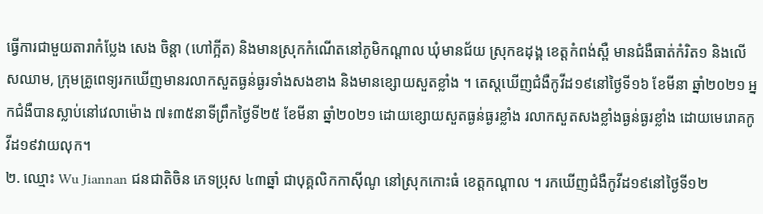ធ្វើការជាមួយតារាកំប្លែង សេង ចិន្តា (ហៅក្អីត) និងមានស្រុកកំណើតនៅភូមិកណ្តាល ឃុំមានជ័យ ស្រុកឧដុង្គ ខេត្តកំពង់ស្ពឺ មានជំងឺធាត់កំរិត១ និងលើសឈាម, ក្រុមគ្រូពេទ្យរកឃើញមានរលាកសួតធ្ងន់ធ្ងរទាំងសងខាង និងមានខ្សោយសួតខ្លាំង ។ តេស្តឃើញជំងឺកូវីដ១៩នៅថ្ងៃទី១៦ ខែមីនា ឆ្នាំ២០២១ អ្នកជំងឺបានស្លាប់នៅវេលាម៉ោង ៧៖៣៥នាទីព្រឹកថ្ងៃទី២៥ ខែមីនា ឆ្នាំ២០២១ ដោយខ្សោយសួតធ្ងន់ធ្ងរខ្លាំង រលាកសួតសងខ្លាំងធ្ងន់ធ្ងរខ្លាំង ដោយមេរោគកូវីដ១៩វាយលុក។
២. ឈ្មោះ Wu Jiannan ជនជាតិចិន ភេទប្រុស ៤៣ឆ្នាំ ជាបុគ្គលិកកាស៊ីណូ នៅស្រុកកោះធំ ខេត្តកណ្តាល ។ រកឃើញជំងឺកូវីដ១៩នៅថ្ងៃទី១២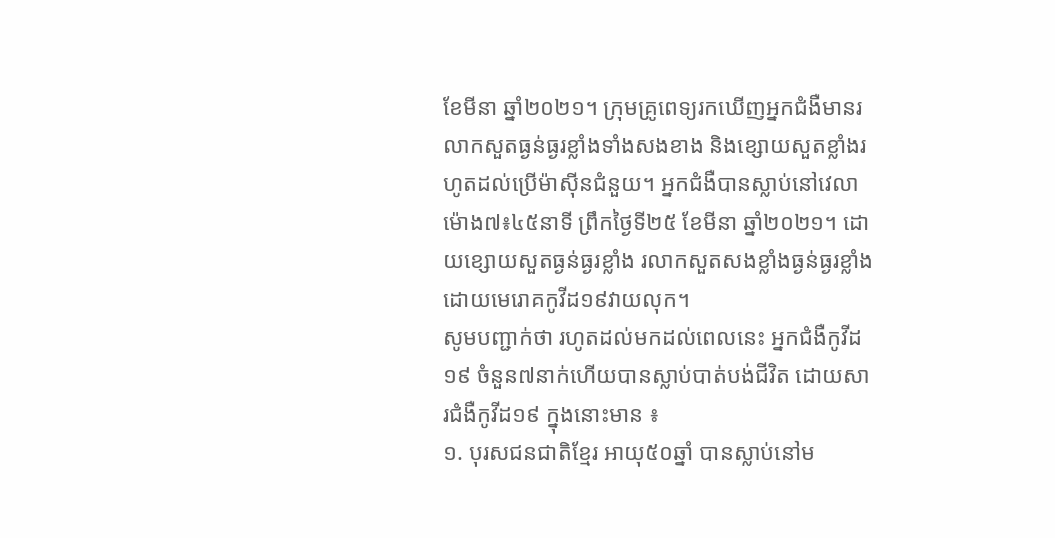ខែមីនា ឆ្នាំ២០២១។ ក្រុមគ្រូពេទ្យរកឃើញអ្នកជំងឺមានរលាកសួតធ្ងន់ធ្ងរខ្លាំងទាំងសងខាង និងខ្សោយសួតខ្លាំងរហូតដល់ប្រើម៉ាស៊ីនជំនួយ។ អ្នកជំងឺបានស្លាប់នៅវេលាម៉ោង៧៖៤៥នាទី ព្រឹកថ្ងៃទី២៥ ខែមីនា ឆ្នាំ២០២១។ ដោយខ្សោយសួតធ្ងន់ធ្ងរខ្លាំង រលាកសួតសងខ្លាំងធ្ងន់ធ្ងរខ្លាំង ដោយមេរោគកូវីដ១៩វាយលុក។
សូមបញ្ជាក់ថា រហូតដល់មកដល់ពេលនេះ អ្នកជំងឺកូវីដ១៩ ចំនួន៧នាក់ហើយបានស្លាប់បាត់បង់ជីវិត ដោយសារជំងឺកូវីដ១៩ ក្នុងនោះមាន ៖
១. បុរសជនជាតិខ្មែរ អាយុ៥០ឆ្នាំ បានស្លាប់នៅម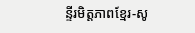ន្ទីរមិត្តភាពខ្មែរ-សូ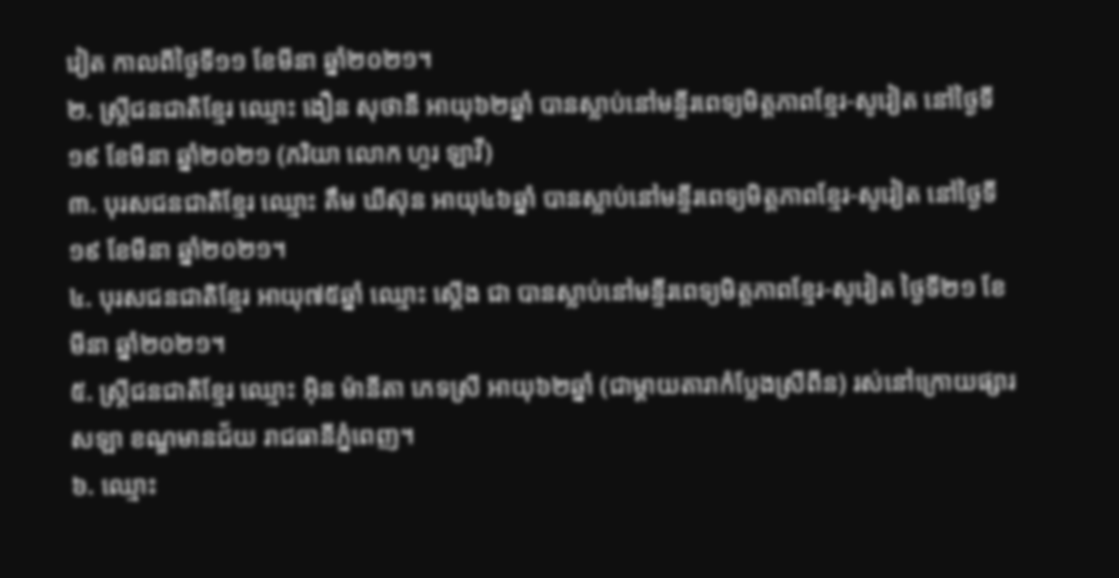វៀត កាលពីថ្ងៃទី១១ ខែមីនា ឆ្នាំ២០២១។
២. ស្ត្រីជនជាតិខ្មែរ ឈ្មោះ ងឿន សុថានី អាយុ៦២ឆ្នាំ បានស្លាប់នៅមន្ទីរពេទ្យមិត្តភាពខ្មែរ-សូវៀត នៅថ្ងៃទី១៩ ខែមីនា ឆ្នាំ២០២១ (ភរិយា លោក ហួរ ឡាវី)
៣. បុរសជនជាតិខ្មែរ ឈ្មោះ គឹម ឃីស៊ុន អាយុ៤៦ឆ្នាំ បានស្លាប់នៅមន្ទីរពេទ្យមិត្តភាពខ្មែរ-សូវៀត នៅថ្ងៃទី១៩ ខែមីនា ឆ្នាំ២០២១។
៤. បុរសជនជាតិខ្មែរ អាយុ៧៥ឆ្នាំ ឈ្មោះ ស្តើង ជា បានស្លាប់នៅមន្ទីរពេទ្យមិត្តភាពខ្មែរ-សូវៀត ថ្ងៃទី២១ ខែមីនា ឆ្នាំ២០២១។
៥. ស្ត្រីជនជាតិខ្មែរ ឈ្មោះ អ៊ិន ម៉ានីតា ភេទស្រី អាយុ៦២ឆ្នាំ (ជាម្តាយតារាកំប្លែងស្រីពីន) រស់នៅក្រោយផ្សារសឡា ខណ្ឌមានជ័យ រាជធានីភ្នំពេញ។
៦. ឈ្មោះ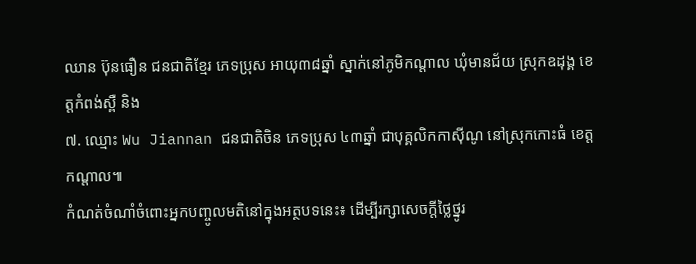ឈាន ប៊ុនធឿន ជនជាតិខ្មែរ ភេទប្រុស អាយុ៣៨ឆ្នាំ ស្នាក់នៅភូមិកណ្តាល ឃុំមានជ័យ ស្រុកឧដុង្គ ខេត្តកំពង់ស្ពឺ និង
៧. ឈ្មោះ Wu Jiannan ជនជាតិចិន ភេទប្រុស ៤៣ឆ្នាំ ជាបុគ្គលិកកាស៊ីណូ នៅស្រុកកោះធំ ខេត្តកណ្តាល៕
កំណត់ចំណាំចំពោះអ្នកបញ្ចូលមតិនៅក្នុងអត្ថបទនេះ៖ ដើម្បីរក្សាសេចក្ដីថ្លៃថ្នូរ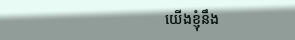យើងខ្ញុំនឹង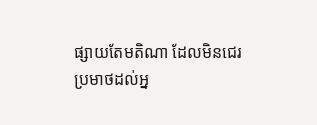ផ្សាយតែមតិណា ដែលមិនជេរប្រមាថដល់អ្ន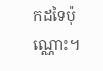កដទៃប៉ុណ្ណោះ។